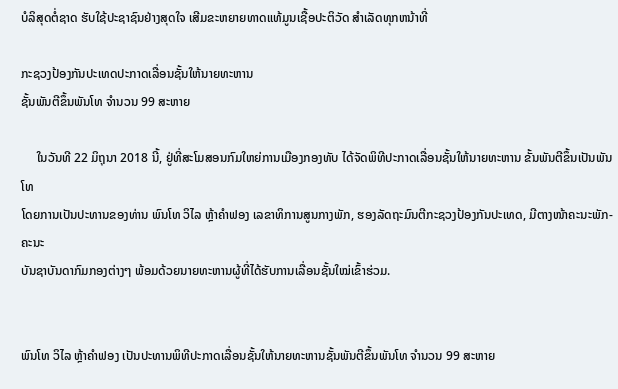ບໍລິສຸດຕໍ່ຊາດ ຮັບໃຊ້ປະຊາຊົນຢ່າງສຸດໃຈ ເສີມຂະຫຍາຍທາດແທ້ມູນເຊື້ອປະຕິວັດ ສໍາເລັດທຸກຫນ້າທີ່

ກະຊວງປ້ອງກັນປະເທດປະກາດເລື່ອນຊັ້ນໃຫ້ນາຍທະຫານ
ຊັ້ນພັນຕີຂຶ້ນພັນໂທ ຈຳນວນ 99 ສະຫາຍ

     ໃນວັນທີ 22 ມິຖຸນາ 2018 ນີ້, ຢູ່ທີ່ສະໂມສອນກົມໃຫຍ່ການເມືອງກອງທັບ ໄດ້ຈັດພິທີປະກາດເລື່ອນຊັ້ນໃຫ້ນາຍທະຫານ ຂັ້ນພັນຕີຂຶ້ນເປັນພັນໂທ
ໂດຍການເປັນປະທານຂອງທ່ານ ພົນໂທ ວິໄລ ຫຼ້າຄຳຟອງ ເລຂາທິການສູນກາງພັກ, ຮອງລັດຖະມົນຕີກະຊວງປ້ອງກັນປະເທດ, ມີຕາງໜ້າຄະນະພັກ-ຄະນະ
ບັນຊາບັນດາກົມກອງຕ່າງໆ ພ້ອມດ້ວຍນາຍທະຫານຜູ້ທີ່ໄດ້ຮັບການເລື່ອນຊັ້ນໃໝ່ເຂົ້າຮ່ວມ.


ພົນໂທ ວິໄລ ຫຼ້າຄຳຟອງ ເປັນປະທານພິທີປະກາດເລື່ອນຊັ້ນໃຫ້ນາຍທະຫານຊັ້ນພັນຕີຂຶ້ນພັນໂທ ຈຳນວນ 99 ສະຫາຍ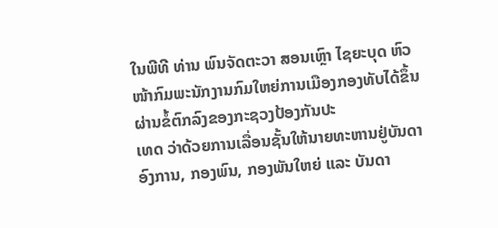ໃນພີທີ ທ່ານ ພົນຈັດຕະວາ ສອນເຫຼົາ ໄຊຍະບຸດ ຫົວໜ້າກົມພະນັກງານກົມໃຫຍ່ການເມືອງກອງທັບໄດ້ຂຶ້ນຜ່ານຂໍ້ຕົກລົງຂອງກະຊວງປ້ອງກັນປະ
ເທດ ວ່າດ້ວຍການເລື່ອນຊັ້ນໃຫ້ນາຍທະຫານຢູ່ບັນດາອົງການ, ກອງພົນ, ກອງພັນໃຫຍ່ ແລະ ບັນດາ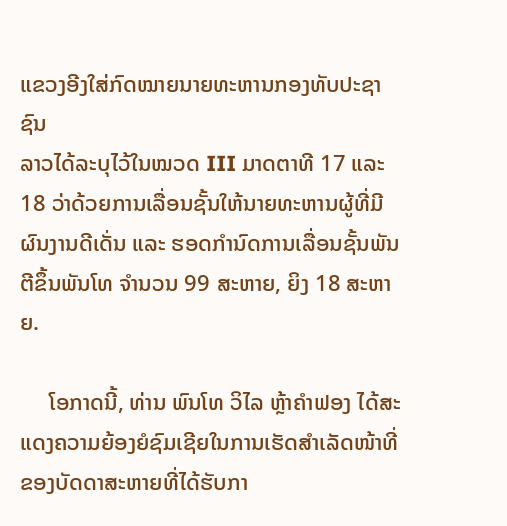ແຂວງອີງໃສ່ກົດໝາຍນາຍທະຫານກອງທັບປະຊາຊົນ
ລາວໄດ້ລະບຸໄວ້ໃນໝວດ III ມາດຕາທີ 17 ແລະ 18 ວ່າດ້ວຍການເລື່ອນຊັ້ນໃຫ້ນາຍທະຫານຜູ້ທີ່ມີຜົນງານດີເດັ່ນ ແລະ ຮອດກຳນົດການເລື່ອນຊັ້ນພັນ
ຕີຂຶ້ນພັນໂທ ຈຳນວນ 99 ສະຫາຍ, ຍິງ 18 ສະຫາຍ.

     ໂອກາດນີ້, ທ່ານ ພົນໂທ ວິໄລ ຫຼ້າຄໍາຟອງ ໄດ້ສະແດງຄວາມຍ້ອງຍໍຊົມເຊີຍໃນການເຮັດສໍາເລັດໜ້າທີ່ຂອງບັດດາສະຫາຍທີ່ໄດ້ຮັບກາ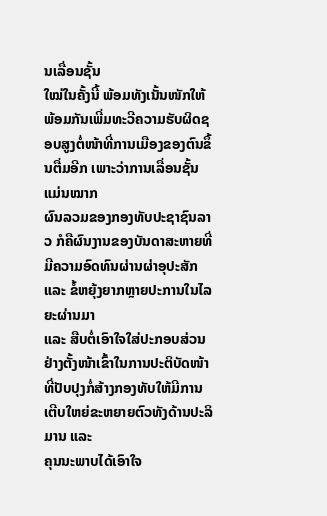ນເລື່ອນຊັ້ນ
ໃໝ່ໃນຄັ້ງນີ້ ພ້ອມທັງເນັ້ນໜັກໃຫ້ພ້ອມກັນເພີ່ມທະວີຄວາມຮັບຜິດຊອບສູງຕໍ່ໜ້າທີ່ການເມືອງຂອງຕົນຂຶ້ນຕື່ມອີກ ເພາະວ່າການເລື່ອນຊັ້ນແມ່ນໝາກ
ຜົນລວມຂອງກອງທັບປະຊາຊົນລາວ ກໍຄືຜົນງານຂອງບັນດາສະຫາຍທີ່ມີຄວາມອົດທົນຜ່ານຜ່າອຸປະສັກ ແລະ ຂໍ້ຫຍຸ້ງຍາກຫຼາຍປະການໃນໄລຍະຜ່ານມາ
ແລະ ສືບຕໍ່ເອົາໃຈໃສ່ປະກອບສ່ວນຢ່າງຕັ້ງໜ້າເຂົ້າໃນການປະຕິບັດໜ້າທີ່ປັບປຸງກໍ່ສ້າງກອງທັບໃຫ້ມີການເຕີບໃຫຍ່ຂະຫຍາຍຕົວທັງດ້ານປະລິມານ ແລະ
ຄຸນນະພາບໄດ້ເອົາໃຈ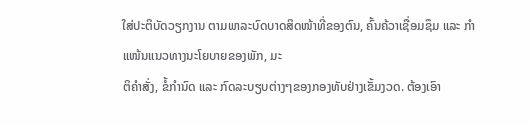ໃສ່ປະຕິບັດວຽກງານ ຕາມພາລະບົດບາດສິດໜ້າທີ່ຂອງຕົນ, ຄົ້ນຄ້ວາເຊື່ອມຊຶມ ແລະ ກໍາແໜ້ນແນວທາງນະໂຍບາຍຂອງພັກ, ມະ
ຕິຄຳສັ່ງ, ຂໍ້ກຳນົດ ແລະ ກົດລະບຽບຕ່າງໆຂອງກອງທັບຢ່າງເຂັ້ມງວດ. ຕ້ອງເອົາ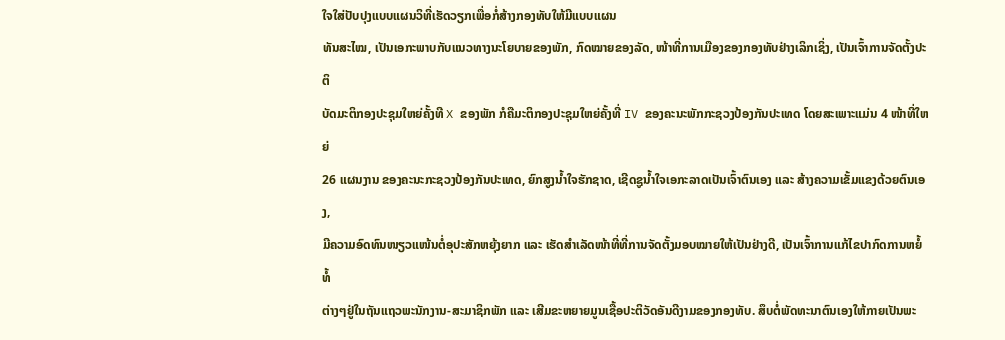ໃຈໃສ່ປັບປຸງແບບແຜນວິທີ່ເຮັດວຽກເພື່ອກໍ່ສ້າງກອງທັບໃຫ້ມີແບບແຜນ
ທັນສະໄໝ, ເປັນເອກະພາບກັບແນວທາງນະໂຍບາຍຂອງພັກ, ກົດໝາຍຂອງລັດ, ໜ້າທີ່ການເມືອງຂອງກອງທັບຢ່າງເລິກເຊິ່ງ, ເປັນເຈົ້າການຈັດຕັ້ງປະຕິ
ບັດມະຕິກອງປະຊຸມໃຫຍ່ຄັ້ງທີ X ຂອງພັກ ກໍຄືມະຕິກອງປະຊຸມໃຫຍ່ຄັ້ງທີ່ IV ຂອງຄະນະພັກກະຊວງປ້ອງກັນປະເທດ ໂດຍສະເພາະແມ່ນ 4 ໜ້າທີ່ໃຫຍ່
26 ແຜນງານ ຂອງຄະນະກະຊວງປ້ອງກັນປະເທດ, ຍົກສູງນໍ້າໃຈຮັກຊາດ, ເຊີດຊູນໍ້າໃຈເອກະລາດເປັນເຈົ້າຕົນເອງ ແລະ ສ້າງຄວາມເຂັ້ມແຂງດ້ວຍຕົນເອງ,
ມີຄວາມອົດທົນໜຽວແໜ້ນຕໍ່ອຸປະສັກຫຍຸ້ງຍາກ ແລະ ເຮັດສໍາເລັດໜ້າທີ່ທີ່ການຈັດຕັ້ງມອບໝາຍໃຫ້ເປັນຢ່າງດີ, ເປັນເຈົ້າການແກ້ໄຂປາກົດການຫຍໍ້ທໍ້
ຕ່າງໆຢູ່ໃນຖັນແຖວພະນັກງານ-ສະມາຊິກພັກ ແລະ ເສີມຂະຫຍາຍມູນເຊື້ອປະຕິວັດອັນດີງາມຂອງກອງທັບ. ສຶບຕໍ່ພັດທະນາຕົນເອງໃຫ້ກາຍເປັນພະ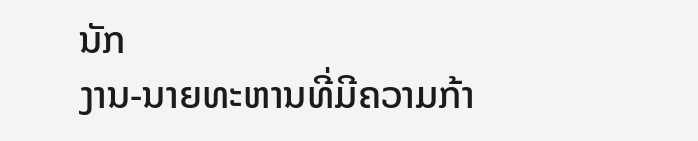ນັກ
ງານ-ນາຍທະຫານທີ່ມີຄວາມກ້າ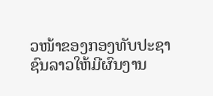ວໜ້າຂອງກອງທັບປະຊາຊົນລາວໃຫ້ມີຜົນງານ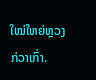ໃໝ່ໃຫຍ່ຫຼວງກ່ວາເກົ່າ.